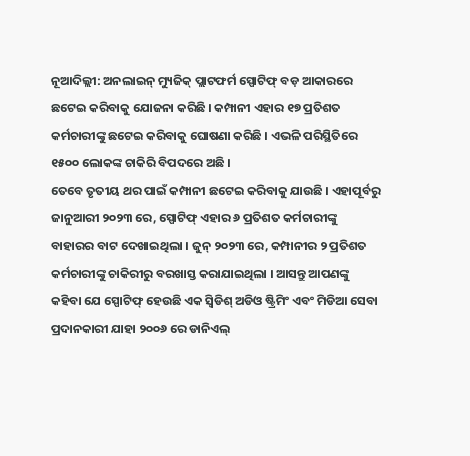ନୂଆଦିଲ୍ଲୀ: ଅନଲାଇନ୍ ମ୍ୟୁଜିକ୍ ପ୍ଲାଟଫର୍ମ ସ୍ପୋଟିଫ୍ ବଡ଼ ଆକାରରେ ଛଟେଇ କରିବାକୁ ଯୋଜନା କରିଛି । କମ୍ପାନୀ ଏହାର ୧୭ ପ୍ରତିଶତ କର୍ମଚାରୀଙ୍କୁ ଛଟେଇ କରିବାକୁ ଘୋଷଣା କରିଛି । ଏଭଳି ପରିସ୍ଥିତିରେ ୧୫୦୦ ଲୋକଙ୍କ ଚାକିରି ବିପଦରେ ଅଛି ।
ତେବେ ତୃତୀୟ ଥର ପାଇଁ କମ୍ପାନୀ ଛଟେଇ କରିବାକୁ ଯାଉଛି । ଏହାପୂର୍ବରୁ ଜାନୁଆରୀ ୨୦୨୩ ରେ, ସ୍ପୋଟିଫ୍ ଏହାର ୬ ପ୍ରତିଶତ କର୍ମଚାରୀଙ୍କୁ ବାହାରର ବାଟ ଦେଖାଇଥିଲା । ଜୁନ୍ ୨୦୨୩ ରେ, କମ୍ପାନୀର ୨ ପ୍ରତିଶତ କର୍ମଚାରୀଙ୍କୁ ଚାକିରୀରୁ ବରଖାସ୍ତ କରାଯାଇଥିଲା । ଆସନ୍ତୁ ଆପଣଙ୍କୁ କହିବା ଯେ ସ୍ପୋଟିଫ୍ ହେଉଛି ଏକ ସ୍ୱିଡିଶ୍ ଅଡିଓ ଷ୍ଟ୍ରିମିଂ ଏବଂ ମିଡିଆ ସେବା ପ୍ରଦାନକାରୀ ଯାହା ୨୦୦୬ ରେ ଡାନିଏଲ୍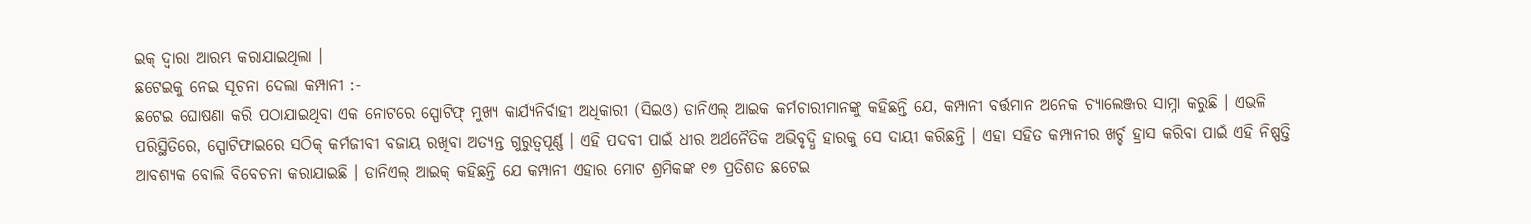ଇକ୍ ଦ୍ୱାରା ଆରମ୍ଭ କରାଯାଇଥିଲା ।
ଛଟେଇକୁ ନେଇ ସୂଚନା ଦେଲା କମ୍ପାନୀ :-
ଛଟେଇ ଘୋଷଣା କରି ପଠାଯାଇଥିବା ଏକ ନୋଟରେ ସ୍ପୋଟିଫ୍ ମୁଖ୍ୟ କାର୍ଯ୍ୟନିର୍ବାହୀ ଅଧିକାରୀ (ସିଇଓ) ଡାନିଏଲ୍ ଆଇକ କର୍ମଚାରୀମାନଙ୍କୁ କହିଛନ୍ତି ଯେ, କମ୍ପାନୀ ବର୍ତ୍ତମାନ ଅନେକ ଚ୍ୟାଲେଞ୍ଜର ସାମ୍ନା କରୁଛି । ଏଭଳି ପରିସ୍ଥିତିରେ, ସ୍ପୋଟିଫାଇରେ ସଠିକ୍ କର୍ମଜୀବୀ ବଜାୟ ରଖିବା ଅତ୍ୟନ୍ତ ଗୁରୁତ୍ୱପୂର୍ଣ୍ଣ । ଏହି ପଦବୀ ପାଇଁ ଧୀର ଅର୍ଥନୈତିକ ଅଭିବୃଦ୍ଧି ହାରକୁ ସେ ଦାୟୀ କରିଛନ୍ତି । ଏହା ସହିତ କମ୍ପାନୀର ଖର୍ଚ୍ଚ ହ୍ରାସ କରିବା ପାଇଁ ଏହି ନିଷ୍ପତ୍ତି ଆବଶ୍ୟକ ବୋଲି ବିବେଚନା କରାଯାଇଛି । ଡାନିଏଲ୍ ଆଇକ୍ କହିଛନ୍ତି ଯେ କମ୍ପାନୀ ଏହାର ମୋଟ ଶ୍ରମିକଙ୍କ ୧୭ ପ୍ରତିଶତ ଛଟେଇ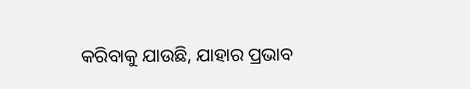କରିବାକୁ ଯାଉଛି, ଯାହାର ପ୍ରଭାବ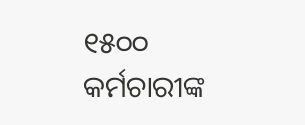୧୫୦୦ କର୍ମଚାରୀଙ୍କ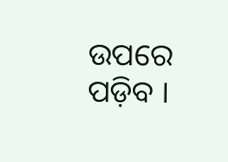ଉପରେ ପଡ଼ିବ ।